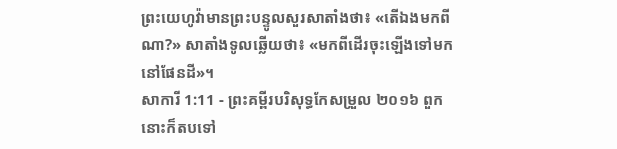ព្រះយេហូវ៉ាមានព្រះបន្ទូលសួរសាតាំងថា៖ «តើឯងមកពីណា?» សាតាំងទូលឆ្លើយថា៖ «មកពីដើរចុះឡើងទៅមកនៅផែនដី»។
សាការី 1:11 - ព្រះគម្ពីរបរិសុទ្ធកែសម្រួល ២០១៦ ពួកនោះក៏តបទៅ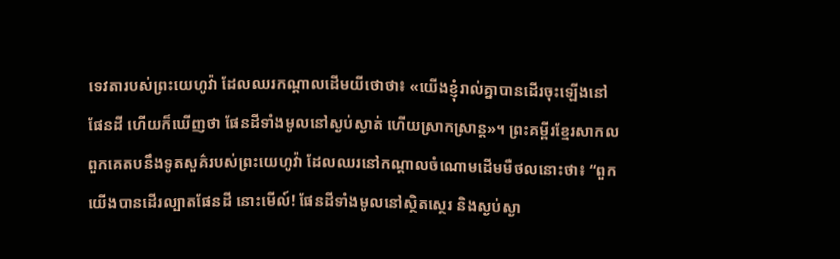ទេវតារបស់ព្រះយេហូវ៉ា ដែលឈរកណ្ដាលដើមយីថោថា៖ «យើងខ្ញុំរាល់គ្នាបានដើរចុះឡើងនៅផែនដី ហើយក៏ឃើញថា ផែនដីទាំងមូលនៅស្ងប់ស្ងាត់ ហើយស្រាកស្រាន្ត»។ ព្រះគម្ពីរខ្មែរសាកល ពួកគេតបនឹងទូតសួគ៌របស់ព្រះយេហូវ៉ា ដែលឈរនៅកណ្ដាលចំណោមដើមមឺថលនោះថា៖ “ពួកយើងបានដើរល្បាតផែនដី នោះមើល៍! ផែនដីទាំងមូលនៅស្ថិតស្ថេរ និងស្ងប់ស្ងា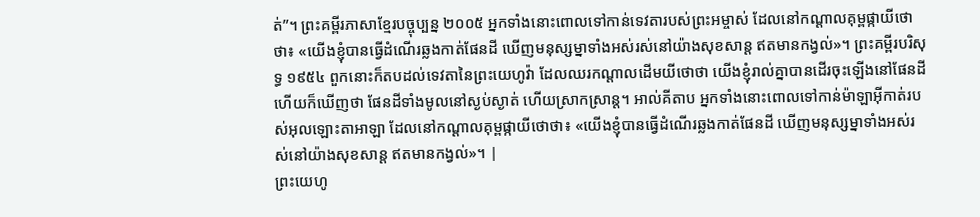ត់”។ ព្រះគម្ពីរភាសាខ្មែរបច្ចុប្បន្ន ២០០៥ អ្នកទាំងនោះពោលទៅកាន់ទេវតារបស់ព្រះអម្ចាស់ ដែលនៅកណ្ដាលគុម្ពផ្កាយីថោថា៖ «យើងខ្ញុំបានធ្វើដំណើរឆ្លងកាត់ផែនដី ឃើញមនុស្សម្នាទាំងអស់រស់នៅយ៉ាងសុខសាន្ត ឥតមានកង្វល់»។ ព្រះគម្ពីរបរិសុទ្ធ ១៩៥៤ ពួកនោះក៏តបដល់ទេវតានៃព្រះយេហូវ៉ា ដែលឈរកណ្តាលដើមយីថោថា យើងខ្ញុំរាល់គ្នាបានដើរចុះឡើងនៅផែនដី ហើយក៏ឃើញថា ផែនដីទាំងមូលនៅស្ងប់ស្ងាត់ ហើយស្រាកស្រាន្ត។ អាល់គីតាប អ្នកទាំងនោះពោលទៅកាន់ម៉ាឡាអ៊ីកាត់របស់អុលឡោះតាអាឡា ដែលនៅកណ្ដាលគុម្ពផ្កាយីថោថា៖ «យើងខ្ញុំបានធ្វើដំណើរឆ្លងកាត់ផែនដី ឃើញមនុស្សម្នាទាំងអស់រស់នៅយ៉ាងសុខសាន្ត ឥតមានកង្វល់»។ |
ព្រះយេហូ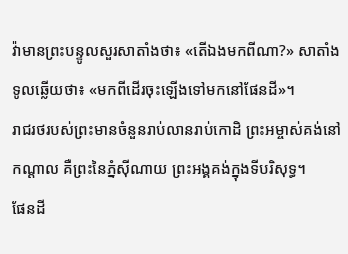វ៉ាមានព្រះបន្ទូលសួរសាតាំងថា៖ «តើឯងមកពីណា?» សាតាំងទូលឆ្លើយថា៖ «មកពីដើរចុះឡើងទៅមកនៅផែនដី»។
រាជរថរបស់ព្រះមានចំនួនរាប់លានរាប់កោដិ ព្រះអម្ចាស់គង់នៅកណ្ដាល គឺព្រះនៃភ្នំស៊ីណាយ ព្រះអង្គគង់ក្នុងទីបរិសុទ្ធ។
ផែនដី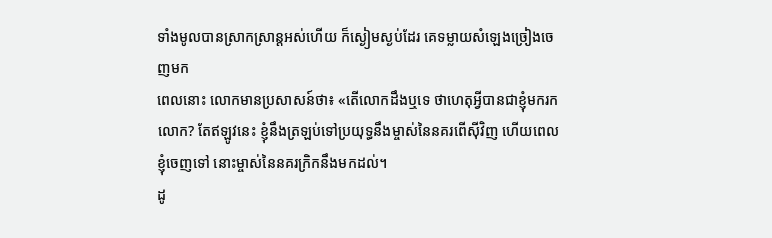ទាំងមូលបានស្រាកស្រាន្តអស់ហើយ ក៏ស្ងៀមស្ងប់ដែរ គេទម្លាយសំឡេងច្រៀងចេញមក
ពេលនោះ លោកមានប្រសាសន៍ថា៖ «តើលោកដឹងឬទេ ថាហេតុអ្វីបានជាខ្ញុំមករកលោក? តែឥឡូវនេះ ខ្ញុំនឹងត្រឡប់ទៅប្រយុទ្ធនឹងម្ចាស់នៃនគរពើស៊ីវិញ ហើយពេលខ្ញុំចេញទៅ នោះម្ចាស់នៃនគរក្រិកនឹងមកដល់។
ដូ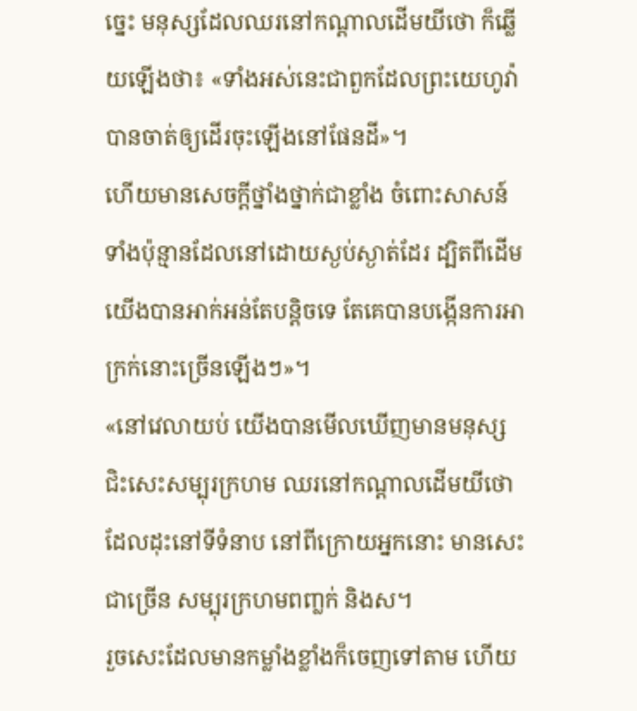ច្នេះ មនុស្សដែលឈរនៅកណ្ដាលដើមយីថោ ក៏ឆ្លើយឡើងថា៖ «ទាំងអស់នេះជាពួកដែលព្រះយេហូវ៉ាបានចាត់ឲ្យដើរចុះឡើងនៅផែនដី»។
ហើយមានសេចក្ដីថ្នាំងថ្នាក់ជាខ្លាំង ចំពោះសាសន៍ទាំងប៉ុន្មានដែលនៅដោយស្ងប់ស្ងាត់ដែរ ដ្បិតពីដើម យើងបានអាក់អន់តែបន្តិចទេ តែគេបានបង្កើនការអាក្រក់នោះច្រើនឡើងៗ»។
«នៅវេលាយប់ យើងបានមើលឃើញមានមនុស្សជិះសេះសម្បុរក្រហម ឈរនៅកណ្ដាលដើមយីថោ ដែលដុះនៅទីទំនាប នៅពីក្រោយអ្នកនោះ មានសេះជាច្រើន សម្បុរក្រហមពញ្លក់ និងស។
រួចសេះដែលមានកម្លាំងខ្លាំងក៏ចេញទៅតាម ហើយ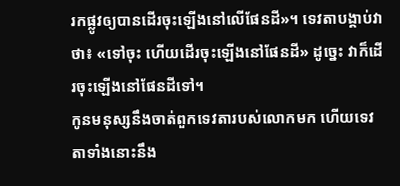រកផ្លូវឲ្យបានដើរចុះឡើងនៅលើផែនដី»។ ទេវតាបង្គាប់វាថា៖ «ទៅចុះ ហើយដើរចុះឡើងនៅផែនដី» ដូច្នេះ វាក៏ដើរចុះឡើងនៅផែនដីទៅ។
កូនមនុស្សនឹងចាត់ពួកទេវតារបស់លោកមក ហើយទេវតាទាំងនោះនឹង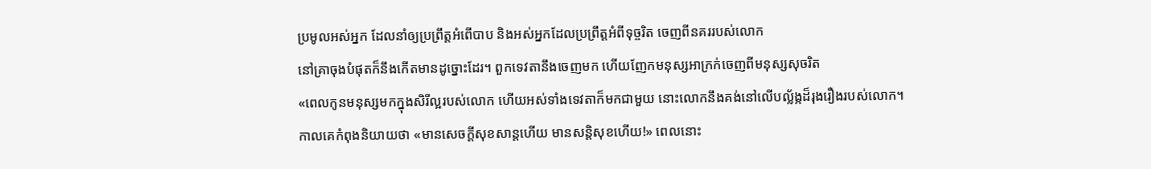ប្រមូលអស់អ្នក ដែលនាំឲ្យប្រព្រឹត្តអំពើបាប និងអស់អ្នកដែលប្រព្រឹត្តអំពីទុច្ចរិត ចេញពីនគររបស់លោក
នៅគ្រាចុងបំផុតក៏នឹងកើតមានដូច្នោះដែរ។ ពួកទេវតានឹងចេញមក ហើយញែកមនុស្សអាក្រក់ចេញពីមនុស្សសុចរិត
«ពេលកូនមនុស្សមកក្នុងសិរីល្អរបស់លោក ហើយអស់ទាំងទេវតាក៏មកជាមួយ នោះលោកនឹងគង់នៅលើបល្ល័ង្កដ៏រុងរឿងរបស់លោក។
កាលគេកំពុងនិយាយថា «មានសេចក្ដីសុខសាន្តហើយ មានសន្ដិសុខហើយ!» ពេលនោះ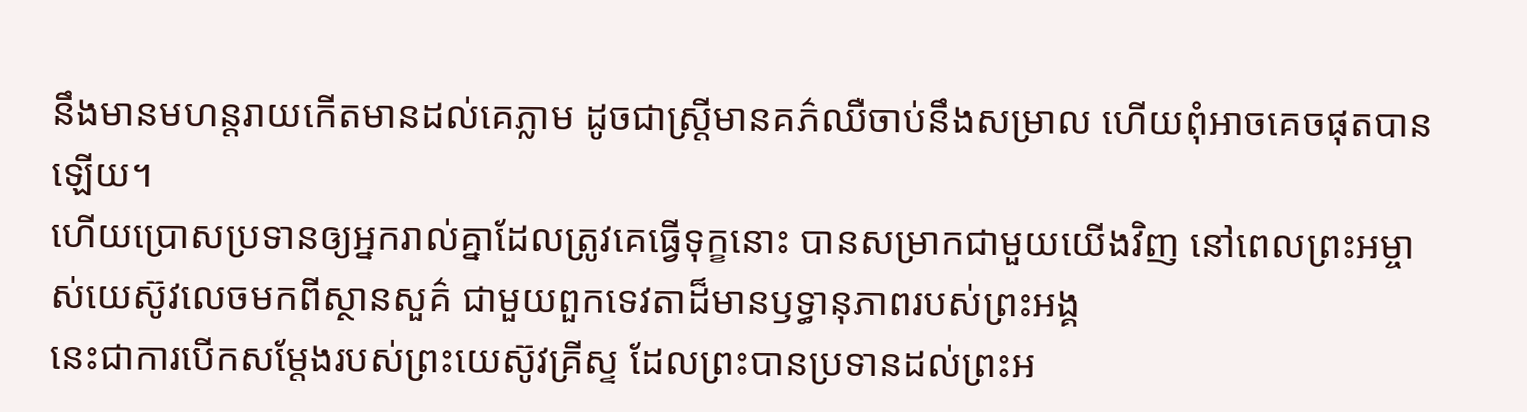នឹងមានមហន្តរាយកើតមានដល់គេភ្លាម ដូចជាស្ត្រីមានគភ៌ឈឺចាប់នឹងសម្រាល ហើយពុំអាចគេចផុតបានឡើយ។
ហើយប្រោសប្រទានឲ្យអ្នករាល់គ្នាដែលត្រូវគេធ្វើទុក្ខនោះ បានសម្រាកជាមួយយើងវិញ នៅពេលព្រះអម្ចាស់យេស៊ូវលេចមកពីស្ថានសួគ៌ ជាមួយពួកទេវតាដ៏មានឫទ្ធានុភាពរបស់ព្រះអង្គ
នេះជាការបើកសម្តែងរបស់ព្រះយេស៊ូវគ្រីស្ទ ដែលព្រះបានប្រទានដល់ព្រះអ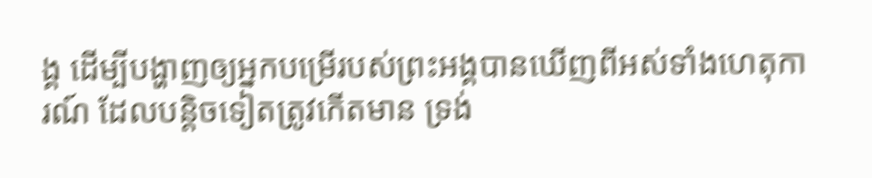ង្គ ដើម្បីបង្ហាញឲ្យអ្នកបម្រើរបស់ព្រះអង្គបានឃើញពីអស់ទាំងហេតុការណ៍ ដែលបន្តិចទៀតត្រូវកើតមាន ទ្រង់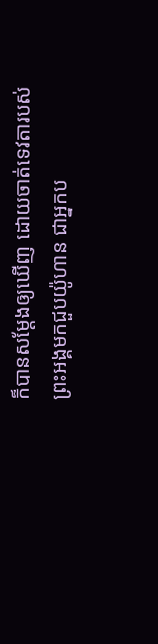ក៏បានសម្តែងឲ្យឃើញ ដោយចាត់ទេវតារបស់ព្រះអង្គមកជួបយ៉ូហាន ជាអ្នកប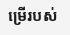ម្រើរបស់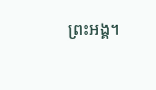ព្រះអង្គ។